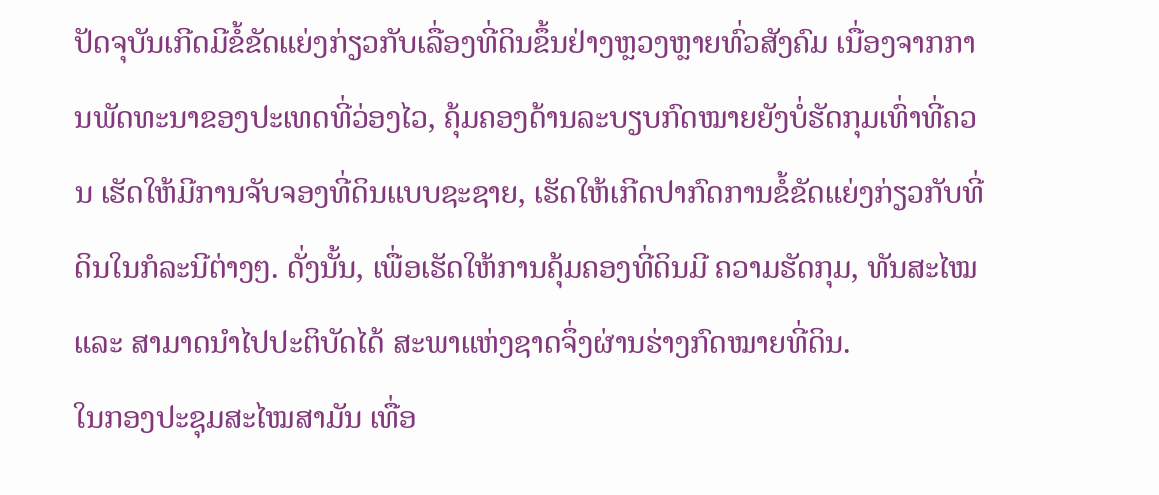ປັດຈຸບັນເກີດມີຂໍ້ຂັດແຍ່ງກ່ຽວກັບເລື່ອງທີ່ດິນຂຶ້ນຢ່າງຫຼວງຫຼາຍທົ່ວສັງຄົມ ເນື່ອງຈາກການພັດທະນາຂອງປະເທດທີ່ວ່ອງໄວ, ຄຸ້ມຄອງດ້ານລະບຽບກົດໝາຍຍັງບໍ່ຮັດກຸມເທົ່າທີ່ຄວນ ເຮັດໃຫ້ມີການຈັບຈອງທີ່ດິນແບບຊະຊາຍ, ເຮັດໃຫ້ເກີດປາກົດການຂໍ້ຂັດແຍ່ງກ່ຽວກັບທີ່ດິນໃນກໍລະນີຕ່າງໆ. ດັ່ງນັ້ນ, ເພື່ອເຮັດໃຫ້ການຄຸ້ມຄອງທີ່ດິນມີ ຄວາມຮັດກຸມ, ທັນສະໄໝ ແລະ ສາມາດນຳໄປປະຕິບັດໄດ້ ສະພາແຫ່ງຊາດຈຶ່ງຜ່ານຮ່າງກົດໝາຍທີ່ດິນ.
ໃນກອງປະຊຸມສະໄໝສາມັນ ເທື່ອ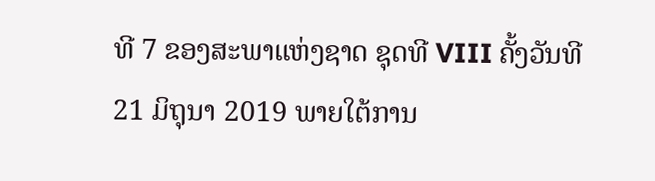ທີ 7 ຂອງສະພາແຫ່ງຊາດ ຊຸດທີ VIII ຄັ້ງວັນທີ 21 ມິຖຸນາ 2019 ພາຍໃຕ້ການ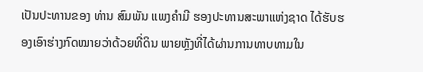ເປັນປະທານຂອງ ທ່ານ ສົມພັນ ແພງຄໍາມີ ຮອງປະທານສະພາແຫ່ງຊາດ ໄດ້ຮັບຮອງເອົາຮ່າງກົດໝາຍວ່າດ້ວຍທີ່ດິນ ພາຍຫຼັງທີ່ໄດ້ຜ່ານການທາບທາມໃນ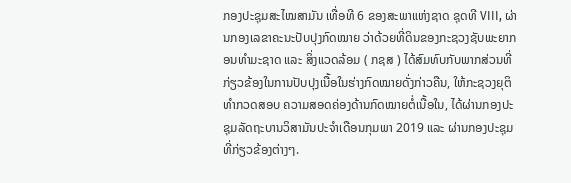ກອງປະຊຸມສະໄໝສາມັນ ເທື່ອທີ 6 ຂອງສະພາແຫ່ງຊາດ ຊຸດທີ VIII, ຜ່ານກອງເລຂາຄະນະປັບປຸງກົດໝາຍ ວ່າດ້ວຍທີ່ດິນຂອງກະຊວງຊັບພະຍາກອນທໍາມະຊາດ ແລະ ສິ່ງແວດລ້ອມ ( ກຊສ ) ໄດ້ສົມທົບກັບພາກສ່ວນທີ່ກ່ຽວຂ້ອງໃນການປັບປຸງເນື້ອໃນຮ່າງກົດໝາຍດັ່ງກ່າວຄືນ, ໃຫ້ກະຊວງຍຸຕິທຳກວດສອບ ຄວາມສອດຄ່ອງດ້ານກົດໝາຍຕໍ່ເນື້ອໃນ, ໄດ້ຜ່ານກອງປະຊຸມລັດຖະບານວິສາມັນປະຈຳເດືອນກຸມພາ 2019 ແລະ ຜ່ານກອງປະຊຸມທີ່ກ່ຽວຂ້ອງຕ່າງໆ.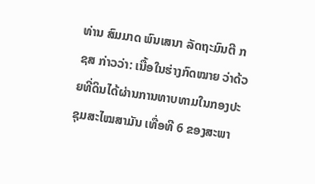ທ່ານ ສົມມາດ ພົນເສນາ ລັດຖະມົນຕີ ກຊສ ກ່າວວ່າ: ເນື້ອໃນຮ່າງກົດໝາຍ ວ່າດ້ວຍທີ່ດິນໄດ້ຜ່ານການທາບທາມໃນກອງປະຊຸມສະໄໝສາມັນ ເທື່ອທີ 6 ຂອງສະພາ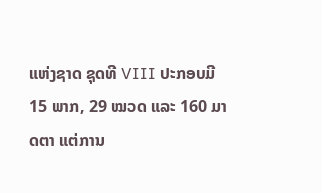ແຫ່ງຊາດ ຊຸດທີ VIII ປະກອບມີ 15 ພາກ, 29 ໝວດ ແລະ 160 ມາດຕາ ແຕ່ການ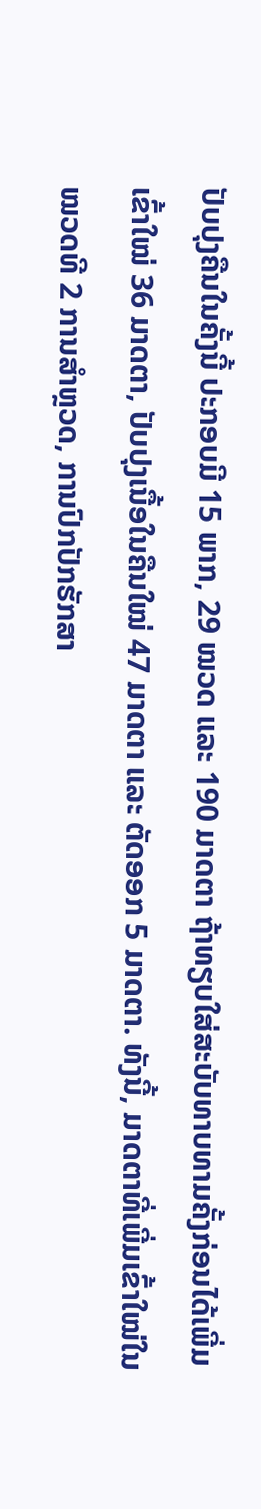ປັບປຸງຄືນໃນຄັ້ງນີ້ ປະກອບມີ 15 ພາກ, 29 ໝວດ ແລະ 190 ມາດຕາ ຖ້າທຽບໃສ່ສະບັບທາບທາມຄັ້ງກ່ອນໄດ້ເພີ່ມເຂົ້າໃໝ່ 36 ມາດຕາ, ປັບປຸງເນື້ອໃນຄືນໃໝ່ 47 ມາດຕາ ແລະ ຕັດອອກ 5 ມາດຕາ. ທັງນີ້, ມາດຕາທີ່ເພີ່ມເຂົ້າໃໝ່ໃນໝວດທີ 2 ການສໍາຫຼວດ, ການປົກປັກຮັກສາ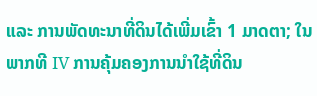ແລະ ການພັດທະນາທີ່ດິນໄດ້ເພີ່ມເຂົ້າ 1 ມາດຕາ; ໃນພາກທີ IV ການຄຸ້ມຄອງການນໍາໃຊ້ທີ່ດິນ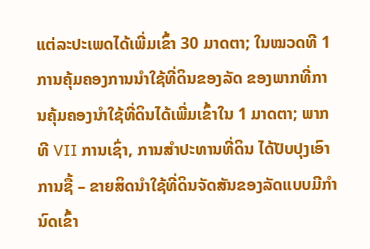ແຕ່ລະປະເພດໄດ້ເພີ່ມເຂົ້າ 30 ມາດຕາ; ໃນໝວດທີ 1 ການຄຸ້ມຄອງການນໍາໃຊ້ທີ່ດິນຂອງລັດ ຂອງພາກທີ່ການຄຸ້ມຄອງນຳໃຊ້ທີ່ດິນໄດ້ເພີ່ມເຂົ້າໃນ 1 ມາດຕາ; ພາກທີ VII ການເຊົ່າ, ການສຳປະທານທີ່ດິນ ໄດ້ປັບປຸງເອົາການຊື້ – ຂາຍສິດນຳໃຊ້ທີ່ດິນຈັດສັນຂອງລັດແບບມີກຳນົດເຂົ້າ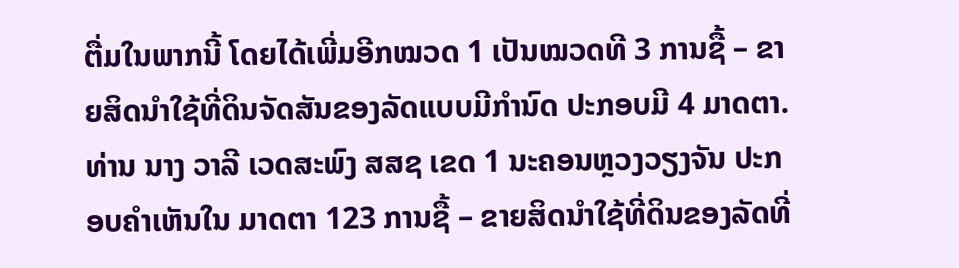ຕື່ມໃນພາກນີ້ ໂດຍໄດ້ເພີ່ມອີກໝວດ 1 ເປັນໝວດທີ 3 ການຊື້ – ຂາຍສິດນໍາໃຊ້ທີ່ດິນຈັດສັນຂອງລັດແບບມີກຳນົດ ປະກອບມີ 4 ມາດຕາ.
ທ່ານ ນາງ ວາລີ ເວດສະພົງ ສສຊ ເຂດ 1 ນະຄອນຫຼວງວຽງຈັນ ປະກອບຄຳເຫັນໃນ ມາດຕາ 123 ການຊື້ – ຂາຍສິດນຳໃຊ້ທີ່ດິນຂອງລັດທີ່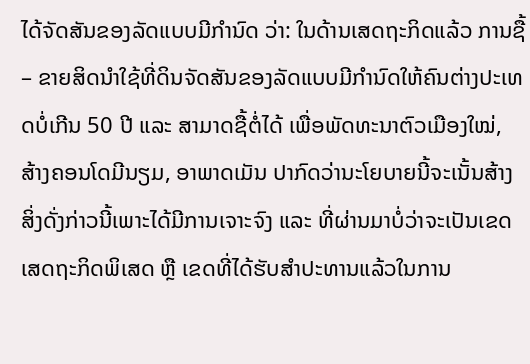ໄດ້ຈັດສັນຂອງລັດແບບມີກຳນົດ ວ່າ: ໃນດ້ານເສດຖະກິດແລ້ວ ການຊື້ – ຂາຍສິດນຳໃຊ້ທີ່ດິນຈັດສັນຂອງລັດແບບມີກຳນົດໃຫ້ຄົນຕ່າງປະເທດບໍ່ເກີນ 50 ປີ ແລະ ສາມາດຊື້ຕໍ່ໄດ້ ເພື່ອພັດທະນາຕົວເມືອງໃໝ່, ສ້າງຄອນໂດມີນຽມ, ອາພາດເມັນ ປາກົດວ່ານະໂຍບາຍນີ້ຈະເນັ້ນສ້າງສິ່ງດັ່ງກ່າວນີ້ເພາະໄດ້ມີການເຈາະຈົງ ແລະ ທີ່ຜ່ານມາບໍ່ວ່າຈະເປັນເຂດເສດຖະກິດພິເສດ ຫຼື ເຂດທີ່ໄດ້ຮັບສຳປະທານແລ້ວໃນການ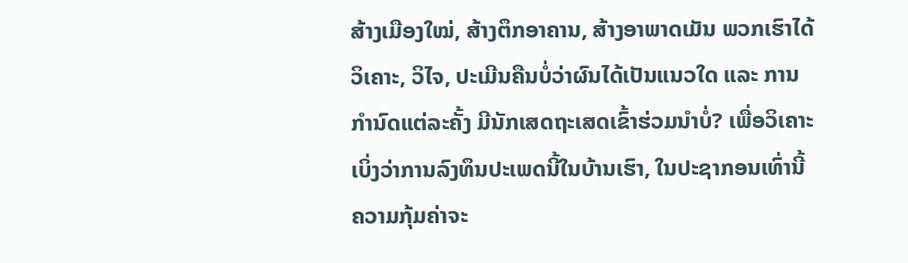ສ້າງເມືອງໃໝ່, ສ້າງຕຶກອາຄານ, ສ້າງອາພາດເມັນ ພວກເຮົາໄດ້ວິເຄາະ, ວິໄຈ, ປະເມີນຄືນບໍ່ວ່າຜົນໄດ້ເປັນແນວໃດ ແລະ ການກຳນົດແຕ່ລະຄັ້ງ ມີນັກເສດຖະເສດເຂົ້າຮ່ວມນຳບໍ່? ເພື່ອວິເຄາະເບິ່ງວ່າການລົງທຶນປະເພດນີ້ໃນບ້ານເຮົາ, ໃນປະຊາກອນເທົ່ານີ້ຄວາມກຸ້ມຄ່າຈະ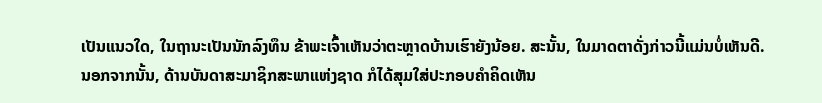ເປັນແນວໃດ, ໃນຖານະເປັນນັກລົງທຶນ ຂ້າພະເຈົ້າເຫັນວ່າຕະຫຼາດບ້ານເຮົາຍັງນ້ອຍ. ສະນັ້ນ, ໃນມາດຕາດັ່ງກ່າວນີ້ແມ່ນບໍ່ເຫັນດີ.
ນອກຈາກນັ້ນ, ດ້ານບັນດາສະມາຊິກສະພາແຫ່ງຊາດ ກໍໄດ້ສຸມໃສ່ປະກອບຄຳຄິດເຫັນ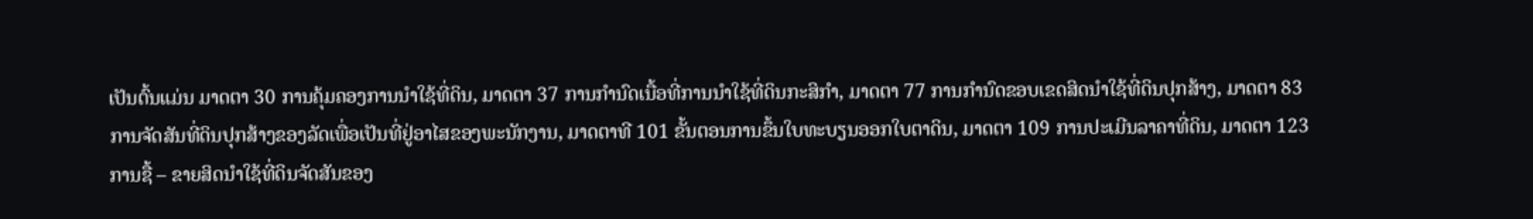ເປັນຕົ້ນແມ່ນ ມາດຕາ 30 ການຄຸ້ມຄອງການນຳໃຊ້ທີ່ດິນ, ມາດຕາ 37 ການກຳນົດເນື້ອທີ່ການນຳໃຊ້ທີ່ດິນກະສິກຳ, ມາດຕາ 77 ການກຳນົດຂອບເຂດສິດນຳໃຊ້ທີ່ດິນປຸກສ້າງ, ມາດຕາ 83 ການຈັດສັນທີ່ດິນປຸກສ້າງຂອງລັດເພື່ອເປັນທີ່ຢູ່ອາໄສຂອງພະນັກງານ, ມາດຕາທີ 101 ຂັ້ນຕອນການຂຶ້ນໃບທະບຽນອອກໃບຕາດິນ, ມາດຕາ 109 ການປະເມີນລາຄາທີ່ດິນ, ມາດຕາ 123 ການຊື້ – ຂາຍສິດນຳໃຊ້ທີ່ດິນຈັດສັນຂອງ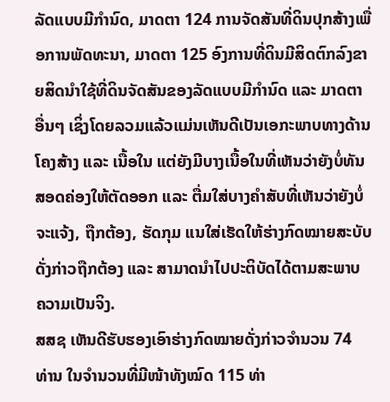ລັດແບບມີກຳນົດ, ມາດຕາ 124 ການຈັດສັນທີ່ດິນປຸກສ້າງເພື່ອການພັດທະນາ, ມາດຕາ 125 ອົງການທີ່ດິນມີສິດຕົກລົງຂາຍສິດນຳໃຊ້ທີ່ດິນຈັດສັນຂອງລັດແບບມີກຳນົດ ແລະ ມາດຕາອື່ນໆ ເຊິ່ງໂດຍລວມແລ້ວແມ່ນເຫັນດີເປັນເອກະພາບທາງດ້ານໂຄງສ້າງ ແລະ ເນື້ອໃນ ແຕ່ຍັງມີບາງເນື້ອໃນທີ່ເຫັນວ່າຍັງບໍ່ທັນສອດຄ່ອງໃຫ້ຕັດອອກ ແລະ ຕື່ມໃສ່ບາງຄຳສັບທີ່ເຫັນວ່າຍັງບໍ່ຈະແຈ້ງ, ຖືກຕ້ອງ, ຮັດກຸມ ແນໃສ່ເຮັດໃຫ້ຮ່າງກົດໝາຍສະບັບດັ່ງກ່າວຖືກຕ້ອງ ແລະ ສາມາດນຳໄປປະຕິບັດໄດ້ຕາມສະພາບ ຄວາມເປັນຈິງ.
ສສຊ ເຫັນດີຮັບຮອງເອົາຮ່າງກົດໝາຍດັ່ງກ່າວຈຳນວນ 74 ທ່ານ ໃນຈຳນວນທີ່ມີໜ້າທັງໝົດ 115 ທ່າ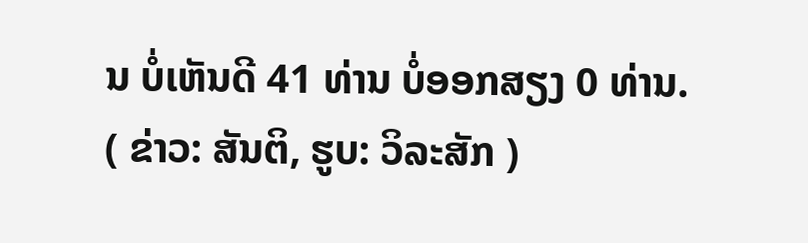ນ ບໍ່ເຫັນດີ 41 ທ່ານ ບໍ່ອອກສຽງ 0 ທ່ານ.
( ຂ່າວ: ສັນຕິ, ຮູບ: ວິລະສັກ )